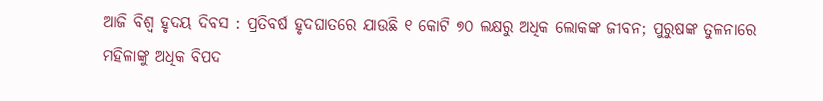ଆଜି ବିଶ୍ୱ ହୃଦୟ ଦିବସ : ପ୍ରତିବର୍ଷ ହୃଦଘାତରେ ଯାଉଛି ୧ କୋଟି ୭୦ ଲକ୍ଷରୁ ଅଧିକ ଲୋକଙ୍କ ଜୀବନ; ପୁରୁଷଙ୍କ ତୁଳନାରେ ମହିଳାଙ୍କୁ ଅଧିକ ବିପଦ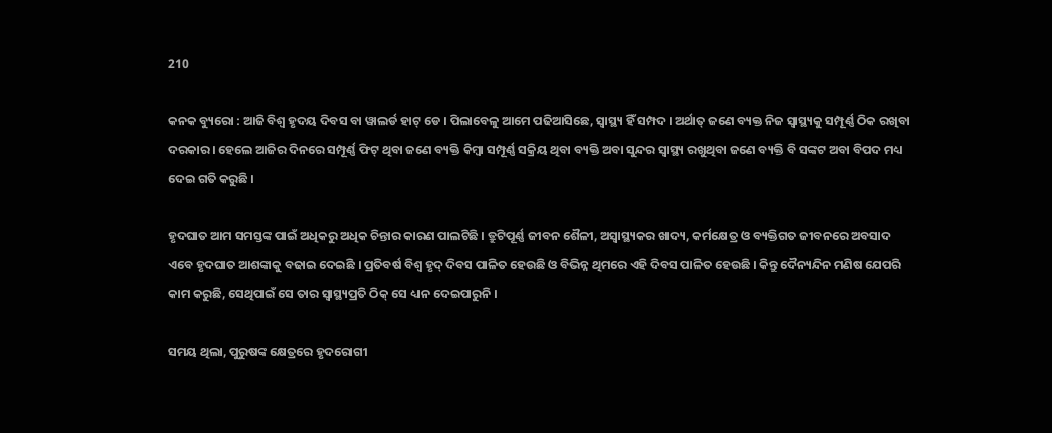210

କନକ ବ୍ୟୁରୋ : ଆଜି ବିଶ୍ୱ ହୃଦୟ ଦିବସ ବା ୱାଲର୍ଡ ହାଟ୍ ଡେ । ପିଲାବେଳୁ ଆମେ ପଢିଆସିଛେ, ସ୍ୱାସ୍ଥ୍ୟ ହିଁ ସମ୍ପଦ । ଅର୍ଥାତ୍ ଜଣେ ବ୍ୟକ୍ତ ନିଜ ସ୍ୱାସ୍ଥ୍ୟକୁ ସମ୍ପୂର୍ଣ୍ଣ ଠିକ ରଖିବା ଦରକାର । ହେଲେ ଆଜିର ଦିନରେ ସମ୍ପୂର୍ଣ୍ଣ ଫିଟ୍ ଥିବା ଜଣେ ବ୍ୟକ୍ତି କିମ୍ବା ସମ୍ପୂର୍ଣ୍ଣ ସକ୍ରିୟ ଥିବା ବ୍ୟକ୍ତି ଅବା ସୁନ୍ଦର ସ୍ୱାସ୍ଥ୍ୟ ରଖୁଥିବା ଜଣେ ବ୍ୟକ୍ତି ବି ସଙ୍କଟ ଅବା ବିପଦ ମଧ୍ୟ ଦେଇ ଗତି କରୁଛି ।

ହୃଦଘାତ ଆମ ସମସ୍ତଙ୍କ ପାଇଁ ଅଧିକରୁ ଅଧିକ ଚିନ୍ତାର କାରଣ ପାଲଟିଛି । ତ୍ରୁଟିପୂର୍ଣ୍ଣ ଜୀବନ ଶୈଳୀ, ଅସ୍ୱାସ୍ଥ୍ୟକର ଖାଦ୍ୟ, କର୍ମକ୍ଷେତ୍ର ଓ ବ୍ୟକ୍ତିଗତ ଜୀବନରେ ଅବସାଦ ଏବେ ହୃଦଘାତ ଆଶଙ୍କାକୁ ବଢାଇ ଦେଇଛି । ପ୍ରତିବର୍ଷ ବିଶ୍ୱ ହୃଦ୍ ଦିବସ ପାଳିତ ହେଉଛି ଓ ବିଭିନ୍ନ ଥିମରେ ଏହି ଦିବସ ପାଳିତ ହେଉଛି । କିନ୍ତୁ ଦୈନ୍ୟନ୍ଦିନ ମଣିଷ ଯେପରି କାମ କରୁଛି, ସେଥିପାଇଁ ସେ ତାର ସ୍ୱାସ୍ଥ୍ୟପ୍ରତି ଠିକ୍ ସେ ଧ୍ୟାନ ଦେଇପାରୁନି ।

ସମୟ ଥିଲା, ପୁରୁଷଙ୍କ କ୍ଷେତ୍ରରେ ହୃଦରୋଗୀ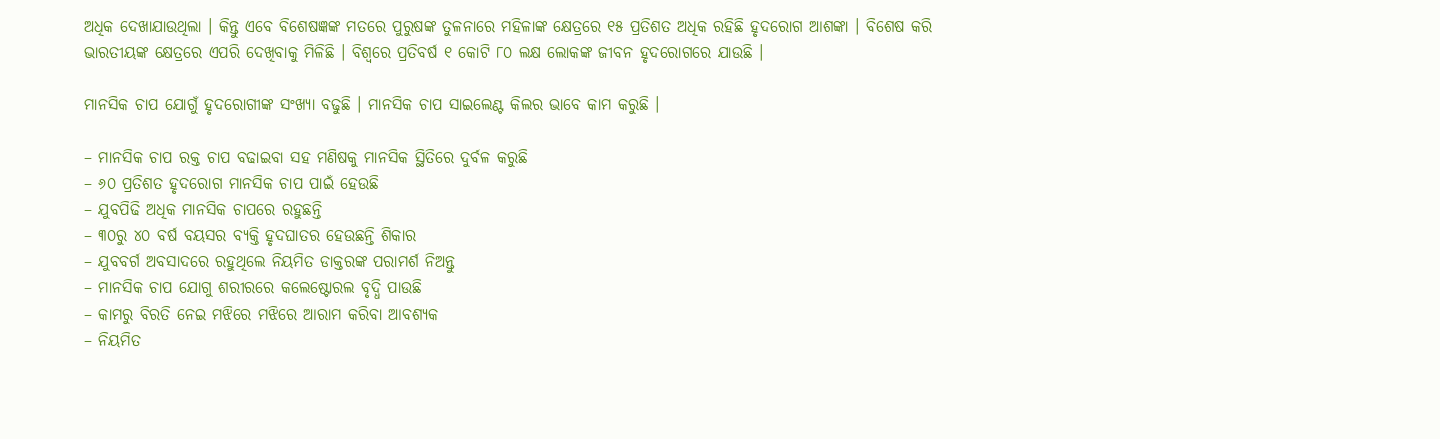ଅଧିକ ଦେଖାଯାଉଥିଲା । କିନ୍ତୁ ଏବେ ବିଶେଷଜ୍ଞଙ୍କ ମତରେ ପୁରୁଷଙ୍କ ତୁଳନାରେ ମହିଳାଙ୍କ କ୍ଷେତ୍ରରେ ୧୫ ପ୍ରତିଶତ ଅଧିକ ରହିଛି ହୃଦରୋଗ ଆଶଙ୍କା । ବିଶେଷ କରି ଭାରତୀୟଙ୍କ କ୍ଷେତ୍ରରେ ଏପରି ଦେଖିବାକୁ ମିଳିଛି । ବିଶ୍ୱରେ ପ୍ରତିବର୍ଷ ୧ କୋଟି ୮୦ ଲକ୍ଷ ଲୋକଙ୍କ ଜୀବନ ହୃଦରୋଗରେ ଯାଉଛି ।

ମାନସିକ ଚାପ ଯୋଗୁଁ ହୃଦରୋଗୀଙ୍କ ସଂଖ୍ୟା ବଢୁଛି । ମାନସିକ ଚାପ ସାଇଲେଣ୍ଟ କିଲର ଭାବେ କାମ କରୁଛି ।

– ମାନସିକ ଚାପ ରକ୍ତ ଚାପ ବଢାଇବା ସହ ମଣିଷକୁ ମାନସିକ ସ୍ଥିତିରେ ଦୁର୍ବଳ କରୁଛି
– ୬୦ ପ୍ରତିଶତ ହୃଦରୋଗ ମାନସିକ ଚାପ ପାଇଁ ହେଉଛି
– ଯୁବପିଢି ଅଧିକ ମାନସିକ ଚାପରେ ରହୁଛନ୍ତି
– ୩୦ରୁ ୪୦ ବର୍ଷ ବୟସର ବ୍ୟକ୍ତି ହୃଦଘାତର ହେଉଛନ୍ତି ଶିକାର
– ଯୁବବର୍ଗ ଅବସାଦରେ ରହୁଥିଲେ ନିୟମିତ ଡାକ୍ତରଙ୍କ ପରାମର୍ଶ ନିଅନ୍ତୁ
– ମାନସିକ ଚାପ ଯୋଗୁ ଶରୀରରେ କଲେଷ୍ଟୋରଲ ବୃଦ୍ଧି ପାଉଛି
– କାମରୁ ବିରତି ନେଇ ମଝିରେ ମଝିରେ ଆରାମ କରିବା ଆବଶ୍ୟକ
– ନିୟମିତ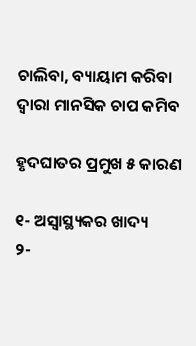ଚାଲିବା, ବ୍ୟାୟାମ କରିବା ଦ୍ୱାରା ମାନସିକ ଚାପ କମିବ

ହୃଦଘାତର ପ୍ରମୁଖ ୫ କାରଣ

୧- ଅସ୍ୱାସ୍ଥ୍ୟକର ଖାଦ୍ୟ
୨-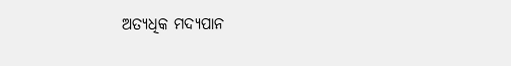ଅତ୍ୟଧିକ ମଦ୍ୟପାନ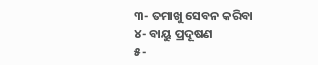୩- ତମାଖୁ ସେବନ କରିବା
୪- ବାୟୁ ପ୍ରଦୂଷଣ
୫-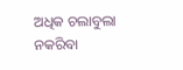ଅଧିକ ଚଲାବୁଲା ନକରିବା